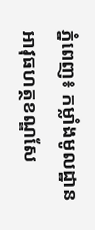ភ្នំពេញ៖ កម្លាំងមូលដ្ឋានអាវុធហត្ថខណ្ឌសែ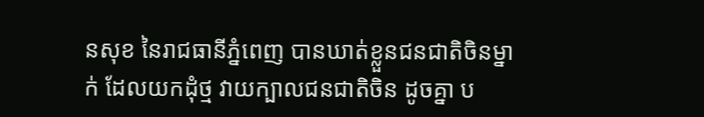នសុខ នៃរាជធានីភ្នំពេញ បានឃាត់ខ្លួនជនជាតិចិនម្នាក់ ដែលយកដុំថ្ម វាយក្បាលជនជាតិចិន ដូចគ្នា ប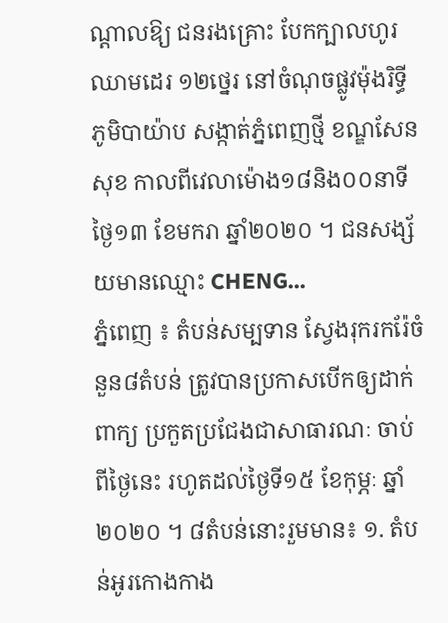ណ្តាលឱ្យ ជនរងគ្រោះ បែកក្បាលហូរឈាមដេរ ១២ថ្នេរ នៅចំណុចផ្លូវម៉ុងរិទ្ធី ភូមិបាយ៉ាប សង្កាត់ភ្នំពេញថ្មី ខណ្ឌសែនសុខ កាលពីវេលាម៉ោង១៨និង០០នាទី ថ្ងៃ១៣ ខែមករា ឆ្នាំ២០២០ ។ ជនសង្ស័យមានឈ្មោះ CHENG...
ភ្នំពេញ ៖ តំបន់សម្បទាន ស្វែងរុករករ៉ែចំនួន៨តំបន់ ត្រូវបានប្រកាសបើកឲ្យដាក់ពាក្យ ប្រកួតប្រជែងជាសាធារណៈ ចាប់ពីថ្ងៃនេះ រហូតដល់ថ្ងៃទី១៥ ខែកុម្ភៈ ឆ្នាំ២០២០ ។ ៨តំបន់នោះរួមមាន៖ ១. តំបន់អូរកោងកាង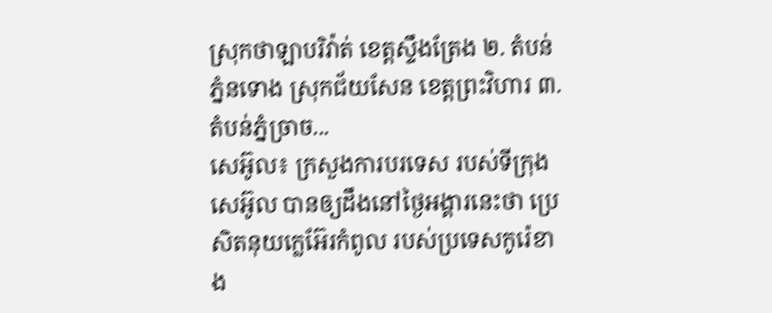ស្រុកថាឡាបរិវ៉ាត់ ខេត្តស្ទឹងត្រែង ២. តំបន់ភ្នំនទោង ស្រុកជ័យសែន ខេត្តព្រះវិហារ ៣. តំបន់ភ្នំច្រាច...
សេអ៊ូល៖ ក្រសួងការបរទេស របស់ទីក្រុងសេអ៊ូល បានឲ្យដឹងនៅថ្ងៃអង្គារនេះថា ប្រេសិតនុយក្លេអ៊ែរកំពូល របស់ប្រទេសកូរ៉េខាង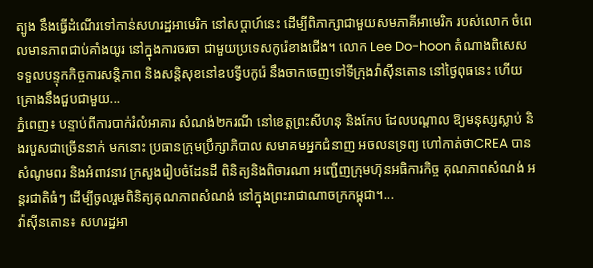ត្បូង នឹងធ្វើដំណើរទៅកាន់សហរដ្ឋអាមេរិក នៅសប្តាហ៍នេះ ដើម្បីពិភាក្សាជាមួយសមភាគីអាមេរិក របស់លោក ចំពេលមានភាពជាប់គាំងយូរ នៅក្នុងការចរចា ជាមួយប្រទេសកូរ៉េខាងជើង។ លោក Lee Do-hoon តំណាងពិសេស ទទួលបន្ទុកកិច្ចការសន្តិភាព និងសន្តិសុខនៅឧបទ្វីបកូរ៉េ នឹងចាកចេញទៅទីក្រុងវ៉ាស៊ីនតោន នៅថ្ងៃពុធនេះ ហើយគ្រោងនឹងជួបជាមួយ...
ភ្នំពេញ៖ បន្ទាប់ពីការបាក់រំលំអាគារ សំណង់២ករណី នៅខេត្តព្រះសីហនុ និងកែប ដែលបណ្តាល ឱ្យមនុស្សស្លាប់ និងរបួសជាច្រើននាក់ មកនោះ ប្រធានក្រុមប្រឹក្សាភិបាល សមាគមអ្នកជំនាញ អចលនទ្រព្យ ហៅកាត់ថាCREA បានសំណូមពរ និងអំពាវនាវ ក្រសួងរៀបចំដែនដី ពិនិត្យនិងពិចារណា អញ្ជើញក្រុមហ៊ុនអធិការកិច្ច គុណភាពសំណង់ អន្តរជាតិធំៗ ដើម្បីចូលរួមពិនិត្យគុណភាពសំណង់ នៅក្នុងព្រះរាជាណាចក្រកម្ពុជា។...
វ៉ាស៊ីនតោន៖ សហរដ្ឋអា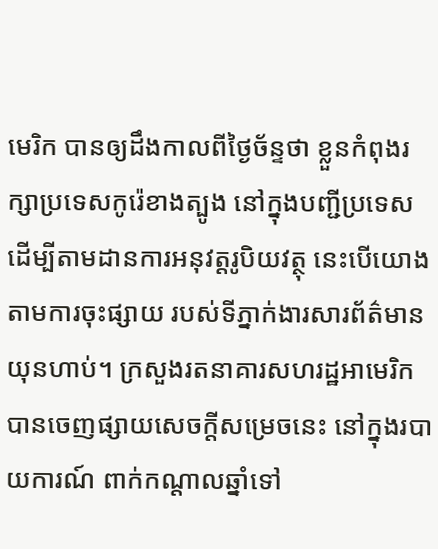មេរិក បានឲ្យដឹងកាលពីថ្ងៃច័ន្ទថា ខ្លួនកំពុងរក្សាប្រទេសកូរ៉េខាងត្បូង នៅក្នុងបញ្ជីប្រទេស ដើម្បីតាមដានការអនុវត្តរូបិយវត្ថុ នេះបើយោងតាមការចុះផ្សាយ របស់ទីភ្នាក់ងារសារព័ត៌មាន យុនហាប់។ ក្រសួងរតនាគារសហរដ្ឋអាមេរិក បានចេញផ្សាយសេចក្តីសម្រេចនេះ នៅក្នុងរបាយការណ៍ ពាក់កណ្តាលឆ្នាំទៅ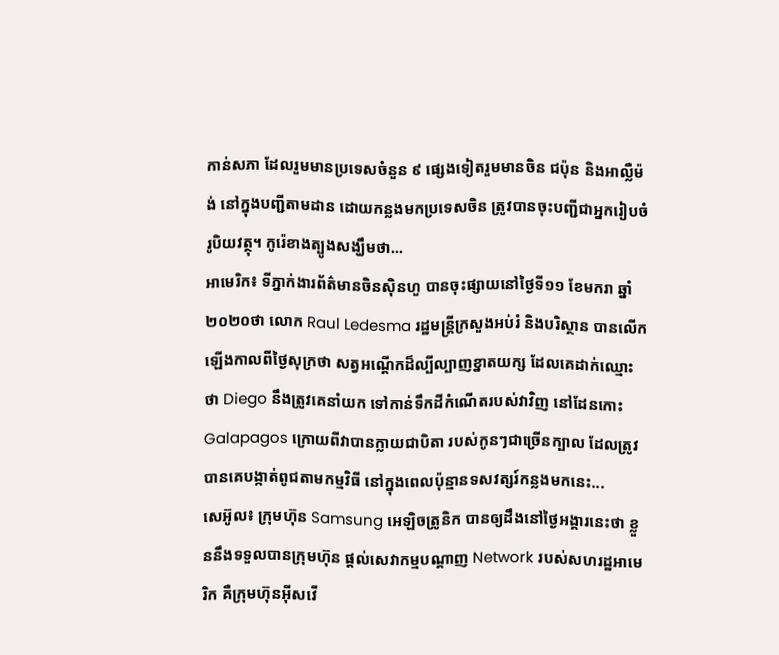កាន់សភា ដែលរួមមានប្រទេសចំនួន ៩ ផ្សេងទៀតរួមមានចិន ជប៉ុន និងអាល្លឺម៉ង់ នៅក្នុងបញ្ជីតាមដាន ដោយកន្លងមកប្រទេសចិន ត្រូវបានចុះបញ្ជីជាអ្នករៀបចំរូបិយវត្ថុ។ កូរ៉េខាងត្បូងសង្ឃឹមថា...
អាមេរិក៖ ទីភ្នាក់ងារព័ត៌មានចិនស៊ិនហួ បានចុះផ្សាយនៅថ្ងៃទី១១ ខែមករា ឆ្នាំ២០២០ថា លោក Raul Ledesma រដ្ឋមន្ត្រីក្រសួងអប់រំ និងបរិស្ថាន បានលើកឡើងកាលពីថ្ងៃសុក្រថា សត្វអណ្តើកដ៏ល្បីល្បាញខ្នាតយក្ស ដែលគេដាក់ឈ្មោះថា Diego នឹងត្រូវគេនាំយក ទៅកាន់ទឹកដីកំណើតរបស់វាវិញ នៅដែនកោះ Galapagos ក្រោយពីវាបានក្លាយជាបិតា របស់កូនៗជាច្រើនក្បាល ដែលត្រូវបានគេបង្កាត់ពូជតាមកម្មវិធី នៅក្នុងពេលប៉ុន្មានទសវត្សរ៍កន្លងមកនេះ...
សេអ៊ូល៖ ក្រុមហ៊ុន Samsung អេឡិចត្រូនិក បានឲ្យដឹងនៅថ្ងៃអង្គារនេះថា ខ្លួននឹងទទួលបានក្រុមហ៊ុន ផ្តល់សេវាកម្មបណ្តាញ Network របស់សហរដ្ឋអាមេរិក គឺក្រុមហ៊ុនអ៊ីសវើ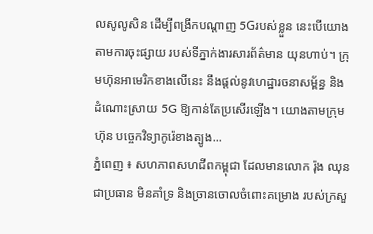លសូលូសិន ដើម្បីពង្រីកបណ្ដាញ 5Gរបស់ខ្លួន នេះបើយោងតាមការចុះផ្សាយ របស់ទីភ្នាក់ងារសារព័ត៌មាន យុនហាប់។ ក្រុមហ៊ុនអាមេរិកខាងលើនេះ នឹងផ្តល់នូវហេដ្ឋារចនាសម្ព័ន្ធ និងដំណោះស្រាយ 5G ឱ្យកាន់តែប្រសើរឡើង។ យោងតាមក្រុមហ៊ុន បច្ចេកវិទ្យាកូរ៉េខាងត្បូង...
ភ្នំពេញ ៖ សហភាពសហជីពកម្ពុជា ដែលមានលោក រ៉ុង ឈុន ជាប្រធាន មិនគាំទ្រ និងច្រានចោលចំពោះគម្រោង របស់ក្រសួ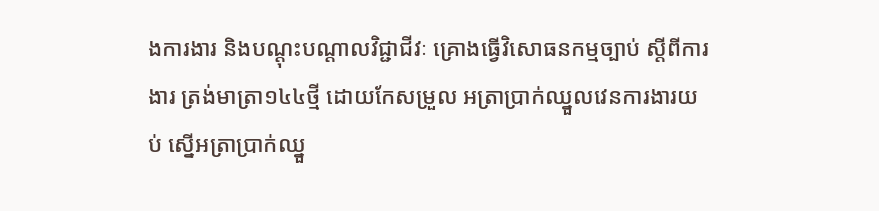ងការងារ និងបណ្តុះបណ្តាលវិជ្ជាជីវៈ គ្រោងធ្វើវិសោធនកម្មច្បាប់ ស្តីពីការងារ ត្រង់មាត្រា១៤៤ថ្មី ដោយកែសម្រួល អត្រាប្រាក់ឈ្នួលវេនការងារយប់ ស្នើអត្រាប្រាក់ឈ្នួ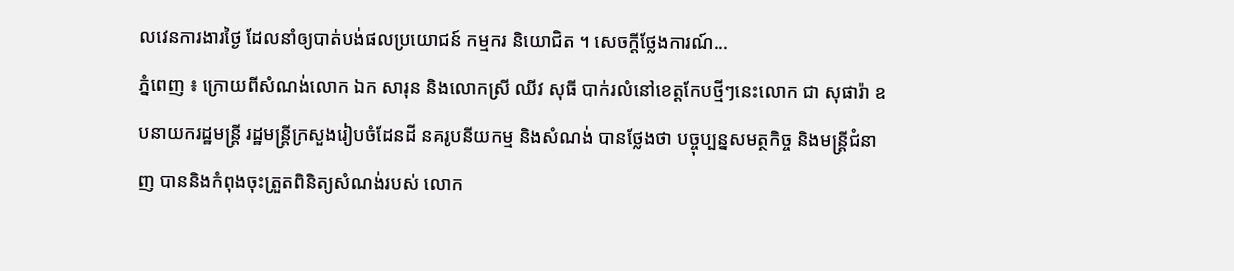លវេនការងារថ្ងៃ ដែលនាំឲ្យបាត់បង់ផលប្រយោជន៍ កម្មករ និយោជិត ។ សេចក្តីថ្លែងការណ៍...
ភ្នំពេញ ៖ ក្រោយពីសំណង់លោក ឯក សារុន និងលោកស្រី ឈីវ សុធី បាក់រលំនៅខេត្តកែបថ្មីៗនេះលោក ជា សុផារ៉ា ឧបនាយករដ្ឋមន្ដ្រី រដ្ឋមន្ដ្រីក្រសួងរៀបចំដែនដី នគរូបនីយកម្ម និងសំណង់ បានថ្លែងថា បច្ចុប្បន្នសមត្ថកិច្ច និងមន្ដ្រីជំនាញ បាននិងកំពុងចុះត្រួតពិនិត្យសំណង់របស់ លោក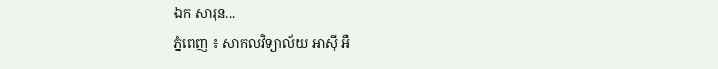ឯក សារុន...
ភ្នំពេញ ៖ សាកលវិទ្យាល័យ អាស៊ី អឺ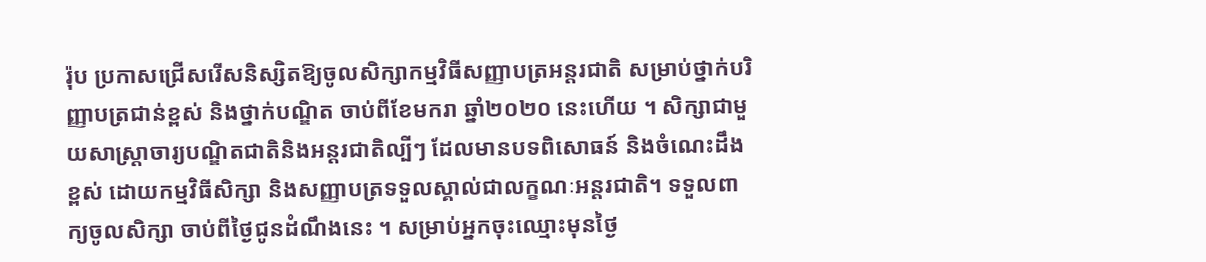រ៉ុប ប្រកាសជ្រើសរើសនិស្សិតឱ្យចូលសិក្សាកម្មវិធីសញ្ញាបត្រអន្តរជាតិ សម្រាប់ថ្នាក់បរិញ្ញាបត្រជាន់ខ្ពស់ និងថ្នាក់បណ្ឌិត ចាប់ពីខែមករា ឆ្នាំ២០២០ នេះហើយ ។ សិក្សាជាមួយសាស្រ្តាចារ្យបណ្ឌិតជាតិនិងអន្តរជាតិល្បីៗ ដែលមានបទពិសោធន៍ និងចំណេះដឹងខ្ពស់ ដោយកម្មវិធីសិក្សា និងសញ្ញាបត្រទទួលស្គាល់ជាលក្ខណៈអន្តរជាតិ។ ទទួលពាក្យចូលសិក្សា ចាប់ពីថ្ងៃជូនដំណឹងនេះ ។ សម្រាប់អ្នកចុះឈ្មោះមុនថ្ងៃ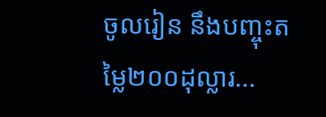ចូលរៀន នឹងបញ្ចុះតម្លៃ២០០ដុល្លារ...